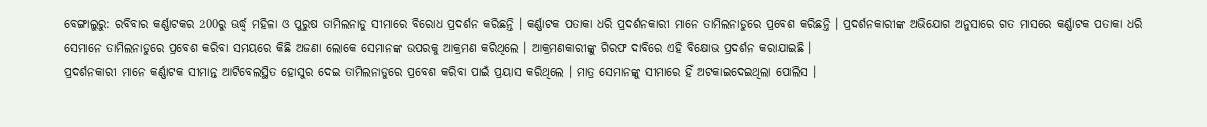ବେଙ୍ଗାଲୁରୁ: ରବିବାର କର୍ଣ୍ଣାଟକର 200ରୁ ଊର୍ଦ୍ଧ୍ବ ମହିଳା ଓ ପୁରୁଷ ତାମିଲନାଡୁ ସୀମାରେ ବିରୋଧ ପ୍ରଦର୍ଶନ କରିଛନ୍ତି । କର୍ଣ୍ଣାଟକ ପତାକା ଧରି ପ୍ରଦର୍ଶନକାରୀ ମାନେ ତାମିଲନାଡୁରେ ପ୍ରବେଶ କରିଛନ୍ତି । ପ୍ରଦର୍ଶନକାରୀଙ୍କ ଅଭିଯୋଗ ଅନୁସାରେ ଗତ ମାସରେ କର୍ଣ୍ଣାଟକ ପତାକା ଧରି ସେମାନେ ତାମିଲନାଡୁରେ ପ୍ରବେଶ କରିବା ସମୟରେ କିଛି ଅଜଣା ଲୋକେ ସେମାନଙ୍କ ଉପରକୁ ଆକ୍ରମଣ କରିଥିଲେ । ଆକ୍ରମଣକାରୀଙ୍କୁ ଗିରଫ ଦାବିରେ ଏହି ବିକ୍ଷୋଭ ପ୍ରଦର୍ଶନ କରାଯାଇଛି ।
ପ୍ରଦର୍ଶନକାରୀ ମାନେ କର୍ଣ୍ଣାଟକ ସୀମାନ୍ତ ଆଟିବେଲସ୍ଥିତ ହୋସୁର ଦେଇ ତାମିଲନାଡୁରେ ପ୍ରବେଶ କରିବା ପାଇଁ ପ୍ରୟାସ କରିଥିଲେ । ମାତ୍ର ସେମାନଙ୍କୁ ସୀମାରେ ହିଁ ଅଟକାଇଦେଇଥିଲା ପୋଲିସ ।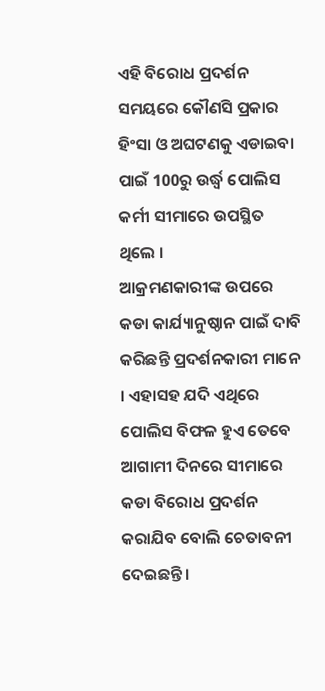ଏହି ବିରୋଧ ପ୍ରଦର୍ଶନ ସମୟରେ କୌଣସି ପ୍ରକାର ହିଂସା ଓ ଅଘଟଣକୁ ଏଡାଇବା ପାଇଁ 100ରୁ ଉର୍ଦ୍ଧ୍ବ ପୋଲିସ କର୍ମୀ ସୀମାରେ ଉପସ୍ଥିତ ଥିଲେ ।
ଆକ୍ରମଣକାରୀଙ୍କ ଉପରେ କଡା କାର୍ଯ୍ୟାନୁଷ୍ଠାନ ପାଇଁ ଦାବି କରିଛନ୍ତି ପ୍ରଦର୍ଶନକାରୀ ମାନେ । ଏହାସହ ଯଦି ଏଥିରେ ପୋଲିସ ବିଫଳ ହୁଏ ତେବେ ଆଗାମୀ ଦିନରେ ସୀମାରେ କଡା ବିରୋଧ ପ୍ରଦର୍ଶନ କରାଯିବ ବୋଲି ଚେତାବନୀ ଦେଇଛନ୍ତି ।